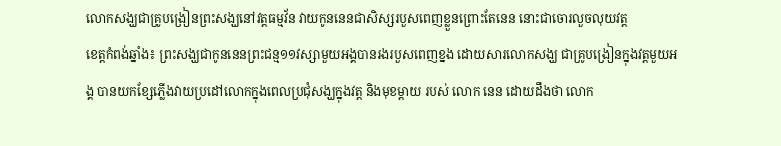លោកសង្ឃជាគ្រូបង្រៀនព្រះសង្ឃនៅវត្តធម្មវ័ន វាយកូននេនជាសិស្សរបួសពេញខ្លួនព្រោះតែនេន នោះជាចោរលួចលុយវត្ត
ខេត្តកំពង់ឆ្នាំង៖ ព្រះសង្ឃជាកូននេនព្រះជន្ម១១វស្សាមួយអង្គបានរងរបួសពេញខ្នង ដោយសារលោកសង្ឃ ជាគ្រូបង្រៀនក្នុងវត្តមួយអង្គ បានយកខ្សែភ្លើងវាយប្រដៅលោកក្នុងពេលប្រជុំសង្ឃក្នុងវត្ត និងមុខម្តាយ របស់ លោក នេន ដោយដឹងថា លោក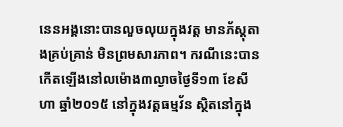នេនអង្គនោះបានលួចលុយក្នុងវត្ត មានភ័ស្តុតាងគ្រប់គ្រាន់ មិនព្រមសារភាព។ ករណីនេះបានកើតឡើងនៅលម៉ោង៣ល្ងាចថ្ងៃទី១៣ ខែសីហា ឆ្នាំ២០១៥ នៅក្នុងវត្តធម្មវ័ន ស្ថិតនៅក្នុង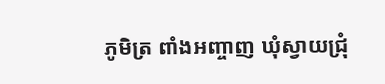ភូមិត្រ ពាំងអញ្ចាញ ឃុំស្វាយជ្រុំ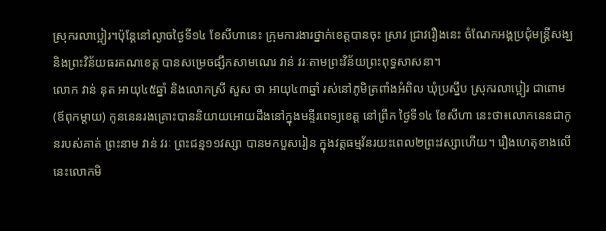ស្រុករលាប្អៀរ។ប៉ុន្តែនៅល្ងាចថ្ងៃទី១៤ ខែសីហានេះ ក្រុមការងារថ្នាក់ខេត្តបានចុះ ស្រាវ ជ្រាវរឿងនេះ ចំណែកអង្គប្រជុំមន្ត្រីសង្ឃ និងព្រះវិន័យធរគណខេត្ត បានសម្រេចផ្សឹកសាមណេរ វាន់ វរៈតាមព្រះវិន័យព្រះពុទ្ធសាសនា។
លោក វាន់ នុត អាយុ៤៥ឆ្នាំ និងលោកស្រី សួស ថា អាយុ៤៣ឆ្នាំ រស់នៅភូមិត្រពាំងអំពិល ឃុំប្រស្នឹប ស្រុករលាប្អៀរ ជាពោម (ឪពុកម្តាយ) កូននេនរងគ្រោះបាននិយាយអោយដឹងនៅក្នុងមន្ទីរពេទ្យខេត្ត នៅព្រឹក ថ្ងៃទី១៤ ខែសីហា នេះថា៖លោកនេនជាកូនរបស់គាត់ ព្រះនាម វាន់ វរៈ ព្រះជន្ម១១វស្សា បានមកបួសរៀន ក្នុងវត្តធម្មវ័នរយះពេល២ព្រះវស្សាហើយ។ រឿងហេតុខាងលើនេះលោកមិ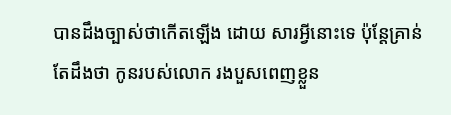បានដឹងច្បាស់ថាកើតឡើង ដោយ សារអ្វីនោះទេ ប៉ុន្តែគ្រាន់តែដឹងថា កូនរបស់លោក រងបួសពេញខ្លួន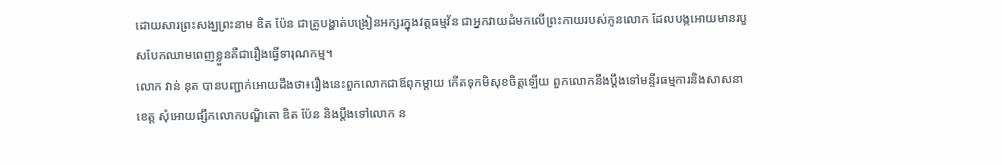ដោយសារព្រះសង្ឃព្រះនាម ឌិត ប៉ែន ជាគ្រូបង្ហាត់បង្រៀនអក្សរក្នុងវត្តធម្មវ័ន ជាអ្នកវាយដំមកលើព្រះកាយរបស់កូនលោក ដែលបង្កអោយមានរបួសបែកឈាមពេញខ្លួនគឺជារឿងធ្វើទារុណកម្ម។
លោក វាន់ នុត បានបញ្ជាក់អោយដឹងថា៖រឿងនេះពួកលោកជាឪពុកម្តាយ កើតទុកមិសុខចិត្តឡើយ ពួកលោកនឹងប្តឹងទៅមន្ទីរធម្មការនិងសាសនាខេត្ត សុំអោយផ្សឹកលោកបណ្ឌិតោ ឌិត ប៉ែន និងប្តឹងទៅលោក ន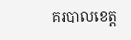គរបាលខេត្ត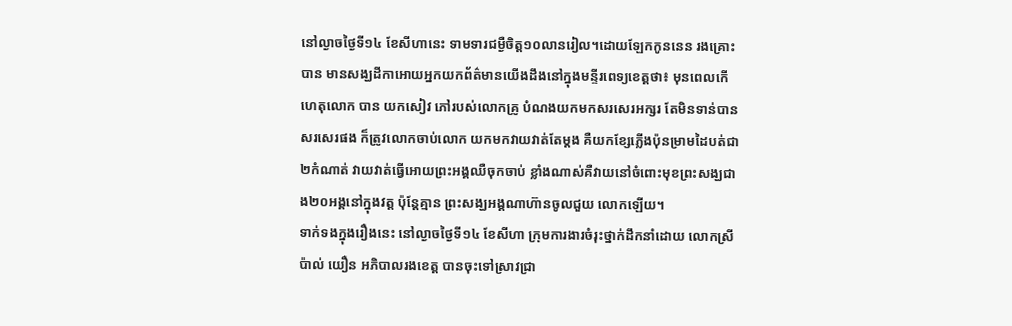នៅល្ងាចថ្ងៃទី១៤ ខែសីហានេះ ទាមទារជម្ងឺចិត្ត១០លានរៀល។ដោយឡែកកូននេន រងគ្រោះ បាន មានសង្ឃដីកាអោយអ្នកយកព័ត៌មានយើងដឹងនៅក្នុងមន្ទីរពេទ្យខេត្តថា៖ មុនពេលកើហេតុលោក បាន យកសៀវ ភៅរបស់លោកគ្រូ បំណងយកមកសរសេរអក្សរ តែមិនទាន់បានសរសេរផង ក៏ត្រូវលោកចាប់លោក យកមកវាយវាត់តែម្តង គឺយកខ្សែភ្លើងប៉ុនម្រាមដៃបត់ជា២កំណាត់ វាយវាត់ធ្វើអោយព្រះអង្គឈឺចុកចាប់ ខ្លាំងណាស់គឺវាយនៅចំពោះមុខព្រះសង្ឃជាង២០អង្គនៅក្នុងវត្ត ប៉ុន្តែគ្មាន ព្រះសង្ឃអង្គណាហ៊ានចូលជួយ លោកឡើយ។
ទាក់ទងក្នុងរឿងនេះ នៅល្ងាចថ្ងៃទី១៤ ខែសីហា ក្រុមការងារចំរុះថ្នាក់ដឹកនាំដោយ លោកស្រី ប៉ាល់ យឿន អភិបាលរងខេត្ត បានចុះទៅស្រាវជ្រា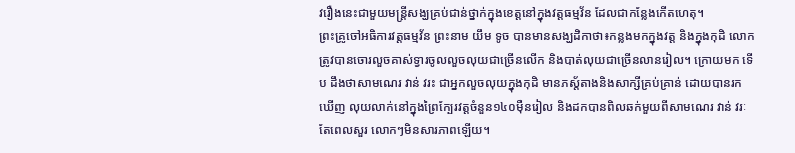វរឿងនេះជាមួយមន្ត្រីសង្ឃគ្រប់ជាន់ថ្នាក់ក្នុងខេត្តនៅក្នុងវត្តធម្មវ័ន ដែលជាកន្លែងកើតហេតុ។
ព្រះគ្រូចៅអធិការវត្តធម្មវ័ន ព្រះនាម យឹម ទូច បានមានសង្ឃដិកាថា៖កន្លងមកក្នុងវត្ត និងក្នុងកុដិ លោក ត្រូវបានចោរលួចគាស់ទ្វារចូលលួចលុយជាច្រើនលើក និងបាត់លុយជាច្រើនលានរៀល។ ក្រោយមក ទើប ដឹងថាសាមណេរ វាន់ វរះ ជាអ្នកលួចលុយក្នុងកុដិ មានភស្ត័តាងនិងសាក្សីគ្រប់គ្រាន់ ដោយបានរក ឃើញ លុយលាក់នៅក្នុងព្រៃក្បែរវត្តចំនួន១៤០ម៉ឺនរៀល និងដកបានពិលឆក់មួយពីសាមណេរ វាន់ វរៈ តែពេលសួរ លោកៗមិនសារភាពឡើយ។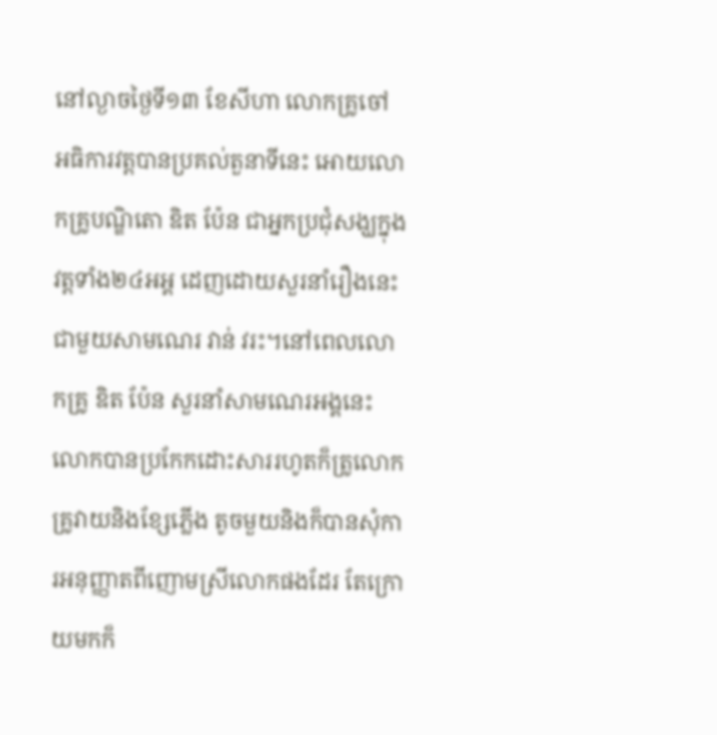នៅល្ងាចថ្ងៃទី១៣ ខែសីហា លោកគ្រូចៅ អធិការវត្តបានប្រគល់តួនាទីនេះ អោយលោកគ្រូបណ្ឌិតោ ឌិត ប៉ែន ជាអ្នកប្រជុំសង្ឃក្នុងវត្តទាំង២៤អអ្គ ដេញដោយសួរនាំរឿងនេះ ជាមួយសាមណេរ វាន់ វរះ។នៅពេលលោ កគ្រូ ឌិត ប៉ែន សួរនាំសាមណេរអង្គនេះ លោកបានប្រកែកដោះសាររហូតក៏ត្រូលោកគ្រូវាយនិងខ្សែភ្លើង តូចមួយនិងក៏បានសុំការអនុញ្ញាតពីញោមស្រីលោកផងដែរ តែក្រោយមកក៏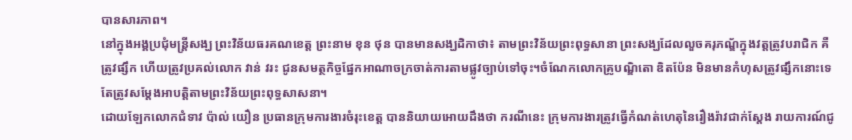បានសារភាព។
នៅក្នុងអង្គប្រជុំមន្ត្រីសង្ឃ ព្រះវិន័យធរគណខេត្ត ព្រះនាម ខុន ថុន បានមានសង្ឃដិកាថា៖ តាមព្រះវិន័យព្រះពុទ្ធសានា ព្រះសង្ឃដែលលួចគរុភណ្ឌ័ក្នុងវត្តត្រូវបរាជិក គឺត្រូវផ្សឹក ហើយត្រូវប្រគល់លោក វាន់ វរះ ជូនសមត្ថកិច្ចផ្នែកអាណាចក្រចាត់ការតាមផ្លូវច្បាប់ទៅចុះ។ចំណែកលោកគ្រូបណ្ឌិតោ ឌិតប៉ែន មិនមានកំហុសត្រូវផ្សឹកនោះទេ តែត្រូវសម្តែងអាបត្តិតាមព្រះវិន័យព្រះពុទ្ធសាសនា។
ដោយឡែកលោកជំទាវ ប៉ាល់ យឿន ប្រធានក្រុមការងារចំរុះខេត្ត បាននិយាយអោយដឹងថា ករណីនេះ ក្រុមការងារត្រូវធ្វើកំណត់ហេតុនៃរឿងរ៉ាវជាក់ស្តែង រាយការណ៍ជូ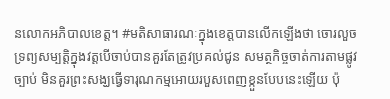នលោកអភិបាលខេត្ត។ #មតិសាធារណៈក្នុងខេត្តបានលើកឡើងថា ចោរលួចទ្រព្យសម្បត្តិក្នុងវត្តបើចាប់បានគួរតែត្រូវប្រគល់ជូន សមត្ថកិច្ចចាត់ការតាមផ្លូវច្បាប់ មិនគួរព្រះសង្ឃធ្វើទារុណកម្មអោយរបួសពេញខ្កួនបែបនេះឡើយ ប៉ុ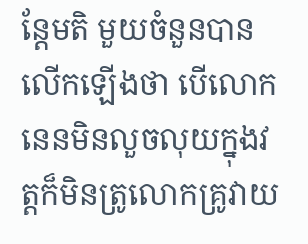ន្តែមតិ មួយចំនួនបានលើកឡើងថា បើលោកនេនមិនលួចលុយក្នុងវត្តក៏មិនត្រូលោកគ្រូវាយ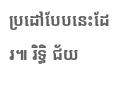ប្រដៅបែបនេះដែរ៕ រិទ្ធិ ជ័យ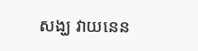សង្ឃ វាយនេន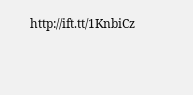http://ift.tt/1KnbiCz